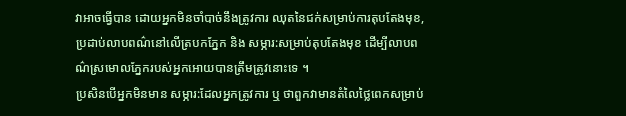វាអាចធ្វើបាន ដោយអ្នកមិនចាំបាច់នឹងត្រូវការ ឈុតនៃជក់សម្រាប់ការតុបតែងមុខ, ប្រដាប់លាបពណ៌នៅលើត្របកភ្នែក និង សម្ភារ:សម្រាប់តុបតែងមុខ ដើម្បីលាបពណ៌ស្រមោលភ្នែករបស់អ្នកអោយបានត្រឹមត្រូវនោះទេ ។
ប្រសិនបើអ្នកមិនមាន សម្ភារ:ដែលអ្នកត្រូវការ ឬ ថាពួកវាមានតំលៃថ្លៃពេកសម្រាប់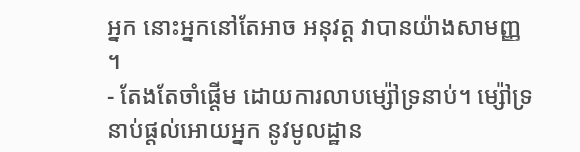អ្នក នោះអ្នកនៅតែអាច អនុវត្ត វាបានយ៉ាងសាមញ្ញ ។
- តែងតែចាំផ្តើម ដោយការលាបម្ស៉ៅទ្រនាប់។ ម្ស៉ៅទ្រនាប់ផ្តល់អោយអ្នក នូវមូលដ្ឋាន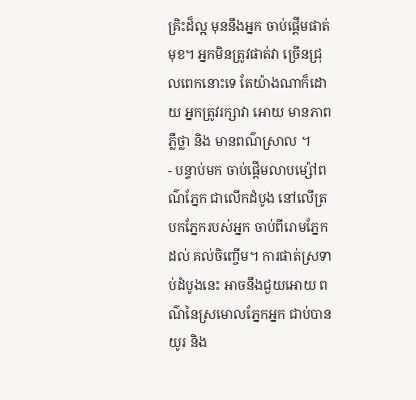គ្រិះដ៏ល្អ មុននឹងអ្នក ចាប់ផ្តើមផាត់មុខ។ អ្នកមិនត្រូវផាត់វា ច្រើនជ្រុលពេកនោះទេ តែយ៉ាងណាក៏ដោយ អ្នកត្រូវរក្សាវា អោយ មានភាពភ្លឺថ្លា និង មានពណ៌ស្រាល ។
- បន្ទាប់មក ចាប់ផ្តើមលាបម្ស៉ៅពណ៌ភ្នែក ជាលើកដំបូង នៅលើត្របកភ្នែករបស់អ្នក ចាប់ពីរោមភ្នែក ដល់ គល់ចិញ្ចើម។ ការផាត់ស្រទាប់ដំបូងនេះ អាចនឹងជួយអោយ ពណ៌នៃស្រមោលភ្នែកអ្នក ជាប់បានយូរ និង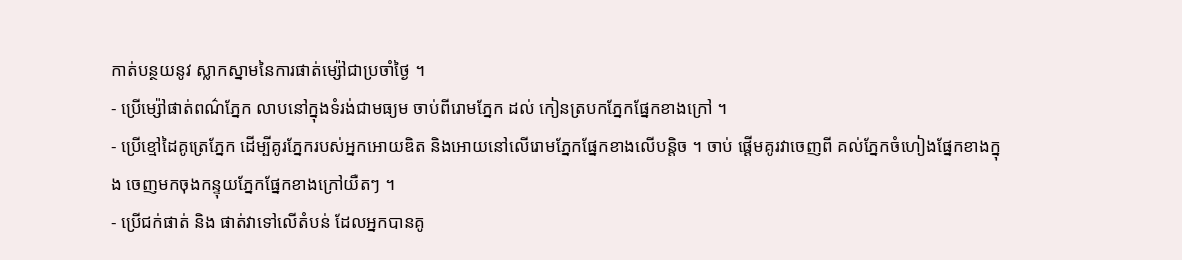កាត់បន្ថយនូវ ស្លាកស្នាមនៃការផាត់ម្ស៉ៅជាប្រចាំថ្ងៃ ។
- ប្រើម្ស៉ៅផាត់ពណ៌ភ្នែក លាបនៅក្នុងទំរង់ជាមធ្យម ចាប់ពីរោមភ្នែក ដល់ កៀនត្របកភ្នែកផ្នែកខាងក្រៅ ។
- ប្រើខ្មៅដៃគូត្រេភ្នែក ដើម្បីគូរភ្នែករបស់អ្នកអោយឌិត និងអោយនៅលើរោមភ្នែកផ្នែកខាងលើបន្តិច ។ ចាប់ ផ្តើមគូរវាចេញពី គល់ភ្នែកចំហៀងផ្នែកខាងក្នុង ចេញមកចុងកន្ទុយភ្នែកផ្នែកខាងក្រៅយឺតៗ ។
- ប្រើជក់ផាត់ និង ផាត់វាទៅលើតំបន់ ដែលអ្នកបានគូ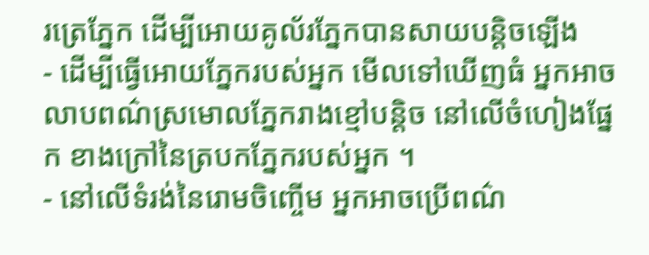រត្រេភ្នែក ដើម្បីអោយគូល័រភ្នែកបានសាយបន្តិចឡើង
- ដើម្បីធ្វើអោយភ្នែករបស់អ្នក មើលទៅឃើញធំ អ្នកអាចលាបពណ៌ស្រមោលភ្នែករាងខ្មៅបន្តិច នៅលើចំហៀងផ្នែក ខាងក្រៅនៃត្របកភ្នែករបស់អ្នក ។
- នៅលើទំរង់នៃរោមចិញ្ចើម អ្នកអាចប្រើពណ៌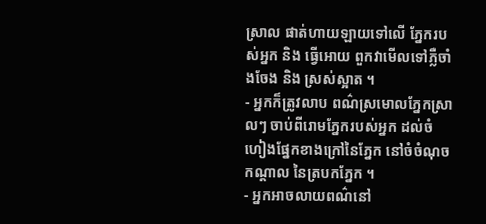ស្រាល ផាត់ហាយឡាយទៅលើ ភ្នែករបស់អ្នក និង ធ្វើអោយ ពួកវាមើលទៅភ្លឺចាំងចែង និង ស្រស់ស្អាត ។
- អ្នកក៏ត្រូវលាប ពណ៌ស្រមោលភ្នែកស្រាលៗ ចាប់ពីរោមភ្នែករបស់អ្នក ដល់ចំហៀងផ្នែកខាងក្រៅនៃភ្នែក នៅចំចំណុចកណ្តាល នៃត្របកភ្នែក ។
- អ្នកអាចលាយពណ៌នៅ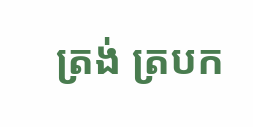ត្រង់ ត្របក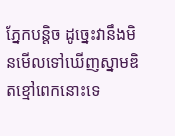ភ្នែកបន្តិច ដូច្នេះវានឹងមិនមើលទៅឃើញស្នាមឌិតខ្មៅពេកនោះទេ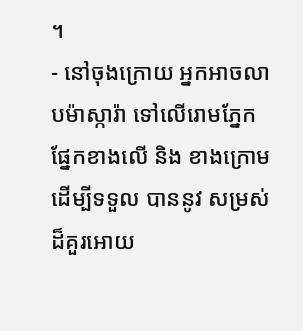។
- នៅចុងក្រោយ អ្នកអាចលាបម៉ាស្ការ៉ា ទៅលើរោមភ្នែក ផ្នែកខាងលើ និង ខាងក្រោមដើម្បីទទួល បាននូវ សម្រស់ដ៏គួរអោយ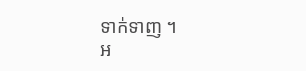ទាក់ទាញ ។
អ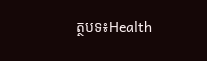ត្ថបទ៖Health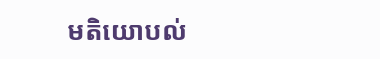មតិយោបល់